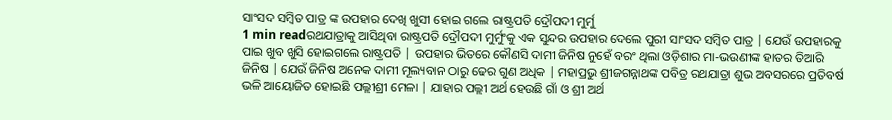ସାଂସଦ ସମ୍ବିତ ପାତ୍ର ଙ୍କ ଉପହାର ଦେଖି ଖୁସୀ ହୋଇ ଗଲେ ରାଷ୍ଟ୍ରପତି ଦ୍ରୌପଦୀ ମୁର୍ମୁ
1 min readରଥଯାତ୍ରାକୁ ଆସିଥିବା ରାଷ୍ଟ୍ରପତି ଦ୍ରୌପଦୀ ମୁର୍ମୁଂକୁ ଏକ ସୁନ୍ଦର ଉପହାର ଦେଲେ ପୁରୀ ସାଂସଦ ସମ୍ବିତ ପାତ୍ର | ଯେଉଁ ଉପହାରକୁ ପାଇ ଖୁବ ଖୁସି ହୋଇଗଲେ ରାଷ୍ଟ୍ରପତି | ଉପହାର ଭିତରେ କୌଣସି ଦାମୀ ଜିନିଷ ନୁହେଁ ବରଂ ଥିଲା ଓଡ଼ିଶାର ମା-ଭଉଣୀଙ୍କ ହାତର ତିଆରି ଜିନିଷ | ଯେଉଁ ଜିନିଷ ଅନେକ ଦାମୀ ମୂଲ୍ୟବାନ ଠାରୁ ଢେର ଗୁଣ ଅଧିକ | ମହାପ୍ରଭୁ ଶ୍ରୀଜଗନ୍ନାଥଙ୍କ ପବିତ୍ର ରଥଯାତ୍ରା ଶୁଭ ଅବସରରେ ପ୍ରତିବର୍ଷ ଭଳି ଆୟୋଜିତ ହୋଇଛି ପଲ୍ଲୀଶ୍ରୀ ମେଳା | ଯାହାର ପଲ୍ଲୀ ଅର୍ଥ ହେଉଛି ଗାଁ ଓ ଶ୍ରୀ ଅର୍ଥ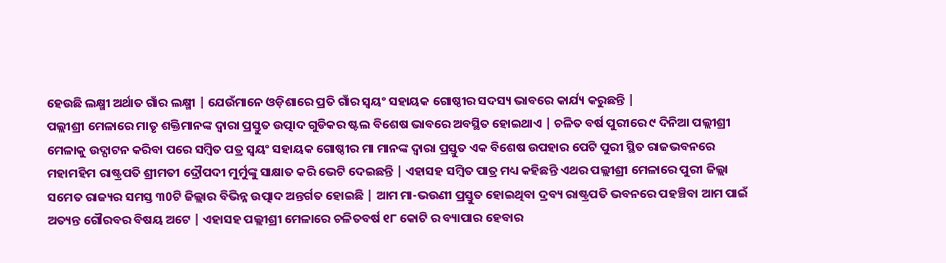ହେଉଛି ଲକ୍ଷ୍ମୀ ଅର୍ଥାତ ଗାଁର ଲକ୍ଷ୍ମୀ | ଯେଉଁମାନେ ଓଡ଼ିଶାରେ ପ୍ରତି ଗାଁର ସ୍ୱୟଂ ସହାୟକ ଗୋଷ୍ଠୀର ସଦସ୍ୟ ଭାବରେ କାର୍ଯ୍ୟ କରୁଛନ୍ତି |
ପଲ୍ଲୀଶ୍ରୀ ମେଳାରେ ମାତୃ ଶକ୍ତିମାନଙ୍କ ଦ୍ୱାରା ପ୍ରସ୍ତୁତ ଉତ୍ପାଦ ଗୁଡିକର ଷ୍ଟଲ ବିଶେଷ ଭାବରେ ଅବସ୍ଥିତ ହୋଇଥାଏ | ଚଳିତ ବର୍ଷ ପୁରୀରେ ୯ ଦିନିଆ ପଲ୍ଲୀଶ୍ରୀ ମେଳାକୁ ଉଦ୍ଘାଟନ କରିବା ପରେ ସମ୍ବିତ ପତ୍ର ସ୍ୱୟଂ ସହାୟକ ଗୋଷ୍ଠୀର ମା ମାନଙ୍କ ଦ୍ୱାରା ପ୍ରସ୍ତୁତ ଏକ ବିଶେଷ ଉପହାର ପେଟି ପୁରୀ ସ୍ଥିତ ରାଜଭବନରେ ମହାମହିମ ରାଷ୍ଟ୍ରପତି ଶ୍ରୀମତୀ ଦ୍ରୌପଦୀ ମୁର୍ମୁଙ୍କୁ ସାକ୍ଷାତ କରି ଭେଟି ଦେଇଛନ୍ତି | ଏହାସହ ସମ୍ବିତ ପାତ୍ର ମଧ୍ୟ କହିଛନ୍ତି ଏଥର ପଲ୍ଲୀଶ୍ରୀ ମେଳାରେ ପୁରୀ ଜିଲ୍ଲା ସମେତ ରାଜ୍ୟର ସମସ୍ତ ୩0ଟି ଜିଲ୍ଲାର ବିଭିନ୍ନ ଉତ୍ପାଦ ଅନ୍ତର୍ଗତ ହୋଇଛି | ଆମ ମା-ଭଉଣୀ ପ୍ରସ୍ତୁତ ହୋଇଥିବା ଦ୍ରବ୍ୟ ରାଷ୍ଟ୍ରପତି ଭବନରେ ପହଞ୍ଚିବା ଆମ ପାଇଁ ଅତ୍ୟନ୍ତ ଗୌରବର ବିଷୟ ଅଟେ | ଏହାସହ ପଲ୍ଲୀଶ୍ରୀ ମେଳାରେ ଚଳିତବର୍ଷ ୧୮ କୋଟି ର ବ୍ୟାପାର ହେବାର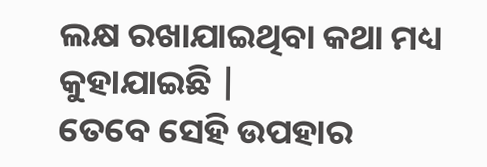ଲକ୍ଷ ରଖାଯାଇଥିବା କଥା ମଧ୍ୟ କୁହାଯାଇଛି |
ତେବେ ସେହି ଉପହାର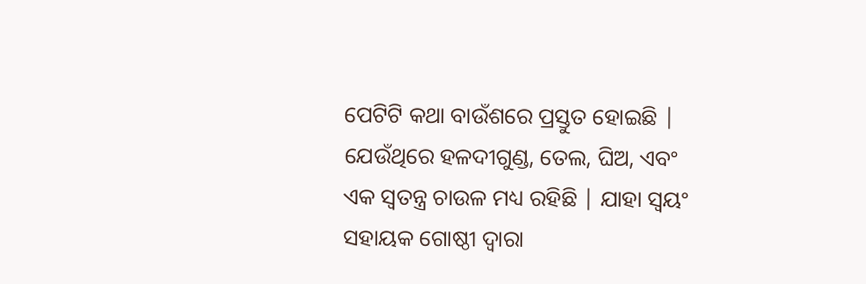ପେଟିଟି କଥା ବାଉଁଶରେ ପ୍ରସ୍ତୁତ ହୋଇଛି | ଯେଉଁଥିରେ ହଳଦୀଗୁଣ୍ଡ, ତେଲ, ଘିଅ, ଏବଂ ଏକ ସ୍ୱତନ୍ତ୍ର ଚାଉଳ ମଧ୍ୟ ରହିଛି | ଯାହା ସ୍ୱୟଂ ସହାୟକ ଗୋଷ୍ଠୀ ଦ୍ୱାରା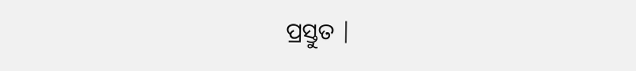ପ୍ରସ୍ତୁତ |